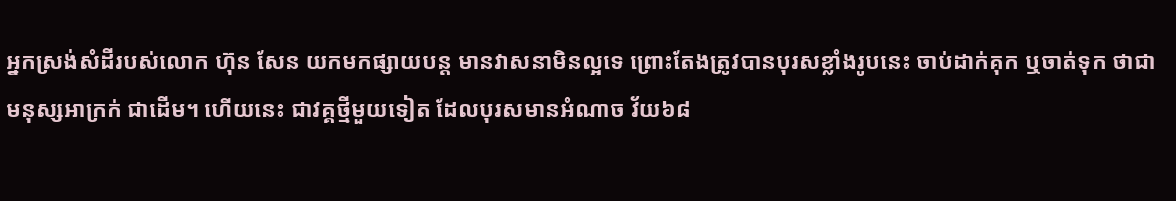អ្នកស្រង់សំដីរបស់លោក ហ៊ុន សែន យកមកផ្សាយបន្ត មានវាសនាមិនល្អទេ ព្រោះតែងត្រូវបានបុរសខ្លាំងរូបនេះ ចាប់ដាក់គុក ឬចាត់ទុក ថាជាមនុស្សអាក្រក់ ជាដើម។ ហើយនេះ ជាវគ្គថ្មីមួយទៀត ដែលបុរសមានអំណាច វ័យ៦៨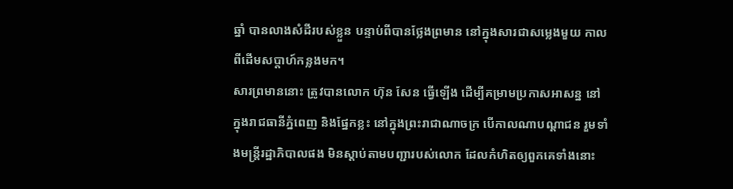ឆ្នាំ បានលាងសំដីរបស់ខ្លួន បន្ទាប់ពីបានថ្លែងព្រមាន នៅក្នុងសារជាសម្លេងមួយ កាលពីដើមសប្ដាហ៍កន្លងមក។
សារព្រមាននោះ ត្រូវបានលោក ហ៊ុន សែន ធ្វើឡើង ដើម្បីគម្រាមប្រកាសអាសន្ន នៅក្នុងរាជធានីភ្នំពេញ និងផ្នែកខ្លះ នៅក្នុងព្រះរាជាណាចក្រ បើកាលណាបណ្ដាជន រួមទាំងមន្ត្រីរដ្ឋាភិបាលផង មិនស្ដាប់តាមបញ្ជារបស់លោក ដែលកំហិតឲ្យពួកគេទាំងនោះ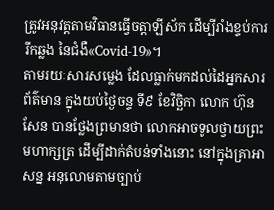ត្រូវអនុវត្តតាមវិធានធ្វើចត្តាឡីស័ក ដើម្បីរាំងខ្ទប់ការរីកឆ្លង នៃជំងឺ«Covid-19»។
តាមរយៈសារសម្លេង ដែលធ្លាក់មកដល់ដៃអ្នកសារព័ត៌មាន ក្នុងយប់ថ្ងៃចន្ទ ទី៩ ខែវិច្ឆិកា លោក ហ៊ុន សែន បានថ្លែងព្រមានថា លោកអាចទូលថ្វាយព្រះមហាក្សត្រ ដើម្បីដាក់តំបន់ទាំងនោះ នៅក្នុងគ្រាអាសន្ន អនុលោមតាមច្បាប់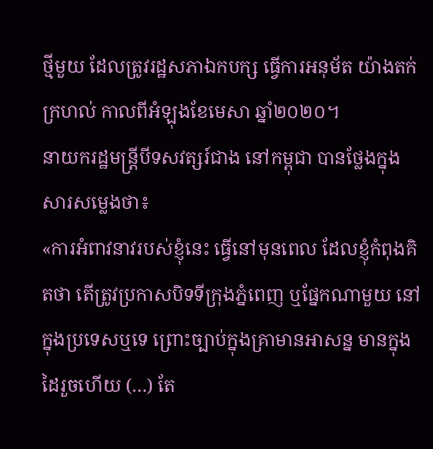ថ្មីមួយ ដែលត្រូវរដ្ឋសភាឯកបក្ស ធ្វើការអនុម័ត យ៉ាងតក់ក្រហល់ កាលពីអំឡុងខែមេសា ឆ្នាំ២០២០។
នាយករដ្ឋមន្ត្រីបីទសវត្សរ៍ជាង នៅកម្ពុជា បានថ្លែងក្នុងសារសម្លេងថា៖
«ការអំពាវនាវរបស់ខ្ញុំនេះ ធ្វើនៅមុនពេល ដែលខ្ញុំកំពុងគិតថា តើត្រូវប្រកាសបិទទីក្រុងភ្នំពេញ ឬផ្នែកណាមួយ នៅក្នុងប្រទេសឬទេ ព្រោះច្បាប់ក្នុងគ្រាមានអាសន្ន មានក្នុងដៃរួចហើយ (…) តែ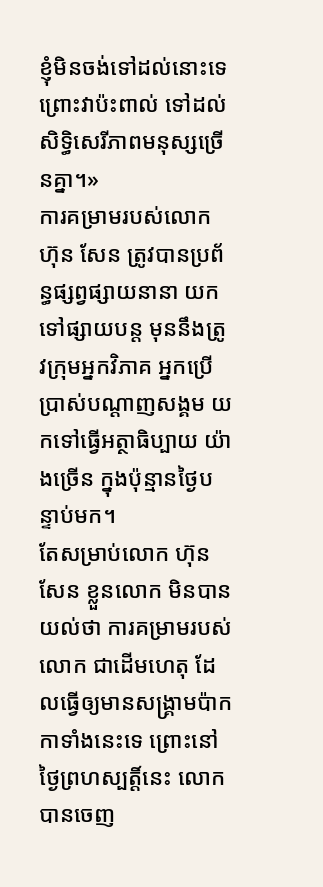ខ្ញុំមិនចង់ទៅដល់នោះទេ ព្រោះវាប៉ះពាល់ ទៅដល់សិទ្ធិសេរីភាពមនុស្សច្រើនគ្នា។»
ការគម្រាមរបស់លោក ហ៊ុន សែន ត្រូវបានប្រព័ន្ធផ្សព្វផ្សាយនានា យកទៅផ្សាយបន្ត មុននឹងត្រូវក្រុមអ្នកវិភាគ អ្នកប្រើប្រាស់បណ្ដាញសង្គម យកទៅធ្វើអត្ថាធិប្បាយ យ៉ាងច្រើន ក្នុងប៉ុន្មានថ្ងៃបន្ទាប់មក។
តែសម្រាប់លោក ហ៊ុន សែន ខ្លួនលោក មិនបានយល់ថា ការគម្រាមរបស់លោក ជាដើមហេតុ ដែលធ្វើឲ្យមានសង្គ្រាមប៉ាកកាទាំងនេះទេ ព្រោះនៅថ្ងៃព្រហស្បត្តិ៍នេះ លោកបានចេញ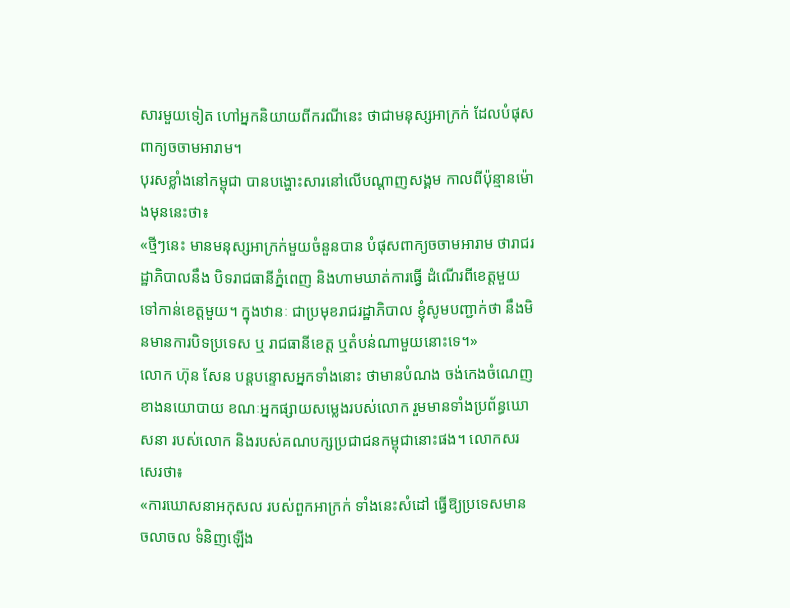សារមួយទៀត ហៅអ្នកនិយាយពីករណីនេះ ថាជាមនុស្សអាក្រក់ ដែលបំផុសពាក្យចចាមអារាម។
បុរសខ្លាំងនៅកម្ពុជា បានបង្ហោះសារនៅលើបណ្ដាញសង្គម កាលពីប៉ុន្មានម៉ោងមុននេះថា៖
«ថ្មីៗនេះ មានមនុស្សអាក្រក់មួយចំនួនបាន បំផុសពាក្យចចាមអារាម ថារាជរដ្ឋាភិបាលនឹង បិទរាជធានីភ្នំពេញ និងហាមឃាត់ការធ្វើ ដំណើរពីខេត្តមួយ ទៅកាន់ខេត្តមួយ។ ក្នុងឋានៈ ជាប្រមុខរាជរដ្ឋាភិបាល ខ្ញុំសូមបញ្ជាក់ថា នឹងមិនមានការបិទប្រទេស ឬ រាជធានីខេត្ត ឬតំបន់ណាមួយនោះទេ។»
លោក ហ៊ុន សែន បន្តបន្ទោសអ្នកទាំងនោះ ថាមានបំណង ចង់កេងចំណេញខាងនយោបាយ ខណៈអ្នកផ្សាយសម្លេងរបស់លោក រួមមានទាំងប្រព័ន្ធឃោសនា របស់លោក និងរបស់គណបក្សប្រជាជនកម្ពុជានោះផង។ លោកសរសេរថា៖
«ការឃោសនាអកុសល របស់ពួកអាក្រក់ ទាំងនេះសំដៅ ធ្វើឱ្យប្រទេសមានចលាចល ទំនិញឡើង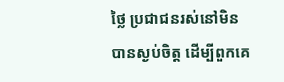ថ្លៃ ប្រជាជនរស់នៅមិនបានស្ងប់ចិត្ត ដើម្បីពួកគេ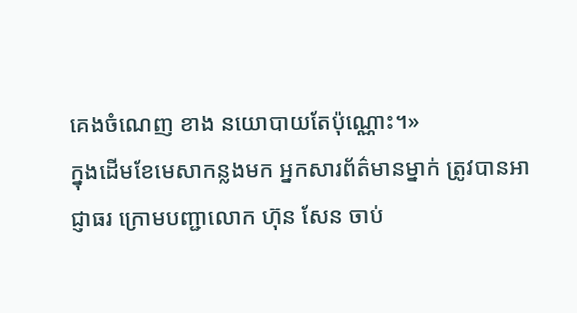គេងចំណេញ ខាង នយោបាយតែប៉ុណ្ណោះ។»
ក្នុងដើមខែមេសាកន្លងមក អ្នកសារព័ត៌មានម្នាក់ ត្រូវបានអាជ្ញាធរ ក្រោមបញ្ជាលោក ហ៊ុន សែន ចាប់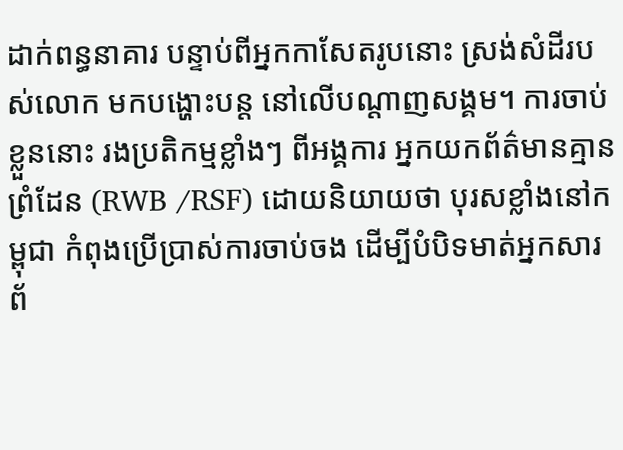ដាក់ពន្ធនាគារ បន្ទាប់ពីអ្នកកាសែតរូបនោះ ស្រង់សំដីរបស់លោក មកបង្ហោះបន្ត នៅលើបណ្ដាញសង្គម។ ការចាប់ខ្លួននោះ រងប្រតិកម្មខ្លាំងៗ ពីអង្គការ អ្នកយកព័ត៌មានគ្មានព្រំដែន (RWB /RSF) ដោយនិយាយថា បុរសខ្លាំងនៅកម្ពុជា កំពុងប្រើប្រាស់ការចាប់ចង ដើម្បីបំបិទមាត់អ្នកសារព័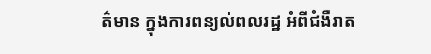ត៌មាន ក្នុងការពន្យល់ពលរដ្ឋ អំពីជំងឺរាត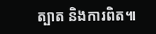ត្បាត និងការពិត៕